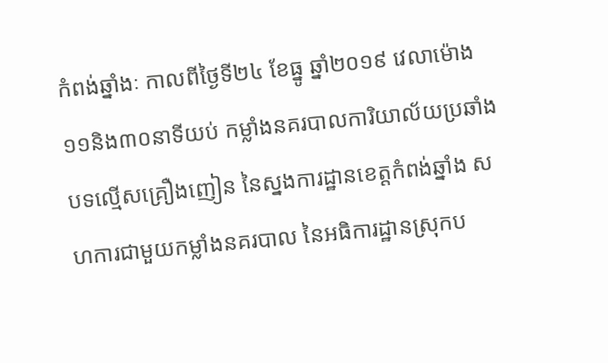កំពង់ឆ្នាំងៈ កាលពីថ្ងៃទី២៤ ខែធ្នូ ឆ្នាំ២០១៩ វេលាម៉ោង ១១និង៣០នាទីយប់ កម្លាំងនគរបាលការិយាល័យប្រឆាំងបទល្មើសគ្រឿងញៀន នៃស្នងការដ្ឋានខេត្តកំពង់ឆ្នាំង សហការជាមួយកម្លាំងនគរបាល នៃអធិការដ្ឋានស្រុកប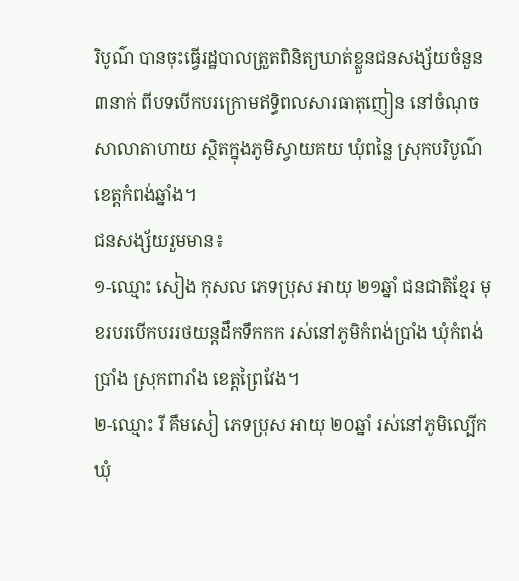រិបូណ៌ បានចុះធ្វើរដ្ឋបាលត្រួតពិនិត្យឃាត់ខ្លួនជនសង្ស័យចំនួន ៣នាក់ ពីបទបើកបរក្រោមឥទ្ធិពលសារធាតុញៀន នៅចំណុចសាលាតាហាយ ស្ថិតក្នុងភូមិស្វាយគយ ឃុំពន្លៃ ស្រុកបរិបូណ៌ ខេត្តកំពង់ឆ្នាំង។
ជនសង្ស័យរួមមាន៖
១-ឈ្មោះ សៀង កុសល ភេទប្រុស អាយុ ២១ឆ្នាំ ជនជាតិខ្មែរ មុខរបរបើកបររថយន្តដឹកទឹកកក រស់នៅភូមិកំពង់ប្រាំង ឃុំកំពង់ប្រាំង ស្រុកពារាំង ខេត្តព្រៃវែង។
២-ឈ្មោះ រី គឹមសៀ ភេទប្រុស អាយុ ២០ឆ្នាំ រស់នៅភូមិល្បើក ឃុំ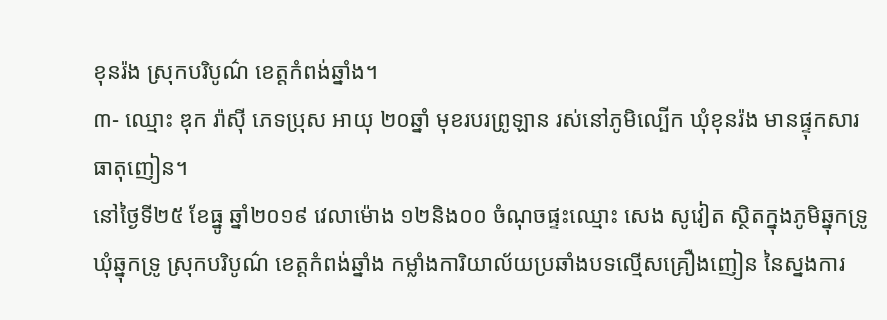ខុនរ៉ង ស្រុកបរិបូណ៌ ខេត្តកំពង់ឆ្នាំង។
៣- ឈ្មោះ ឌុក រ៉ាស៊ី ភេទប្រុស អាយុ ២០ឆ្នាំ មុខរបរព្រូឡាន រស់នៅភូមិល្បើក ឃុំខុនរ៉ង មានផ្ទុកសារធាតុញៀន។
នៅថ្ងៃទី២៥ ខែធ្នូ ឆ្នាំ២០១៩ វេលាម៉ោង ១២និង០០ ចំណុចផ្ទះឈ្មោះ សេង សូវៀត ស្ថិតក្នុងភូមិឆ្នុកទ្រូ ឃុំឆ្នុកទ្រូ ស្រុកបរិបូណ៌ ខេត្តកំពង់ឆ្នាំង កម្លាំងការិយាល័យប្រឆាំងបទល្មើសគ្រឿងញៀន នៃស្នងការ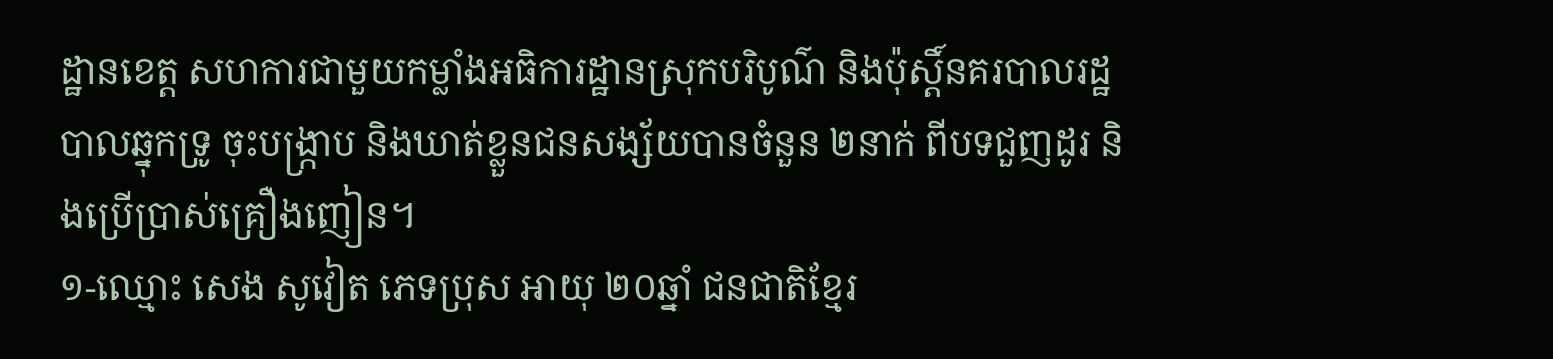ដ្ឋានខេត្ត សហការជាមួយកម្លាំងអធិការដ្ឋានស្រុកបរិបូណ៌ និងប៉ុស្តិ៍នគរបាលរដ្ឋបាលឆ្នុកទ្រូ ចុះបង្ក្រាប និងឃាត់ខ្លួនជនសង្ស័យបានចំនួន ២នាក់ ពីបទជួញដូរ និងប្រើប្រាស់គ្រឿងញៀន។
១-ឈ្មោះ សេង សូវៀត ភេទប្រុស អាយុ ២០ឆ្នាំ ជនជាតិខ្មែរ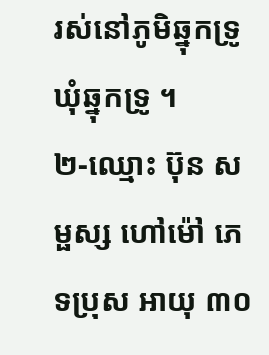រស់នៅភូមិឆ្នុកទ្រូ ឃុំឆ្នុកទ្រូ ។
២-ឈ្មោះ ប៊ុន សម្ផស្ស ហៅម៉ៅ ភេទប្រុស អាយុ ៣០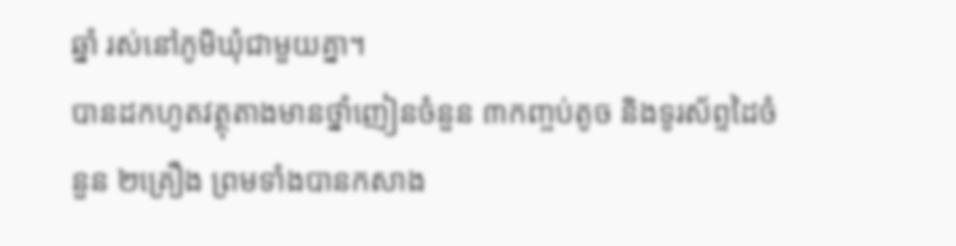ឆ្នាំ រស់នៅភូមិឃុំជាមួយគ្នា។
បានដកហូតវត្ថុតាងមានថ្នាំញៀនចំនួន ៣កញ្ចប់តូច និងទូរស័ព្ទដៃចំនួន ២គ្រឿង ព្រមទាំងបានកសាង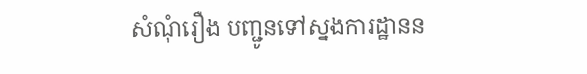សំណុំរឿង បញ្ជូនទៅស្នងការដ្ឋានន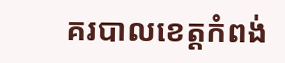គរបាលខេត្តកំពង់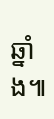ឆ្នាំង៕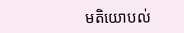មតិយោបល់